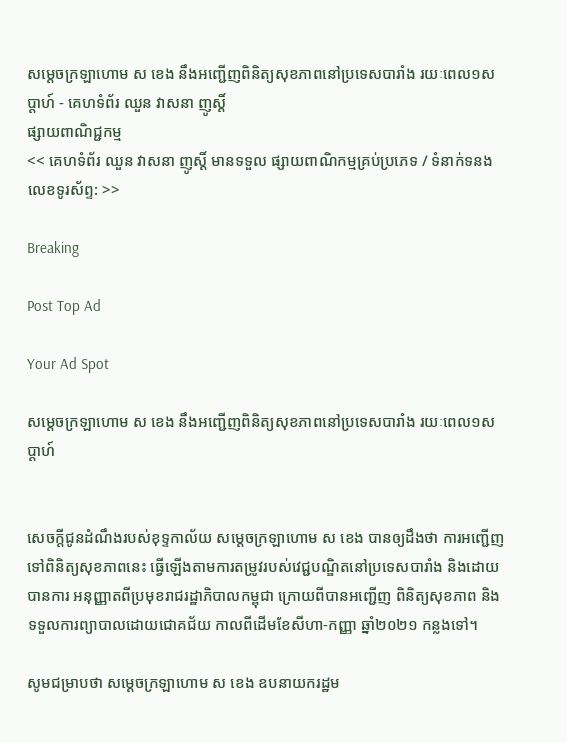សម្ដេចក្រឡាហោម ស ខេង នឹងអញ្ជើញពិនិត្យសុខភាពនៅប្រទេសបារាំង រយៈពេល១សប្តាហ៍ - គេហទំព័រ ឈួន វាសនា ញូស្តិ៍
ផ្សាយពាណិជ្ជកម្ម
<< គេហទំព័រ ឈួន វាសនា ញូស្តិ៍ មានទទួល ផ្សាយពាណិកម្មគ្រប់ប្រភេទ / ទំនាក់ទនងលេខទូរស័ព្ទ: >>

Breaking

Post Top Ad

Your Ad Spot

សម្ដេចក្រឡាហោម ស ខេង នឹងអញ្ជើញពិនិត្យសុខភាពនៅប្រទេសបារាំង រយៈពេល១សប្តាហ៍


សេចក្តីជូនដំណឹងរបស់ខុទ្ទកាល័យ សម្តេចក្រឡាហោម ស ខេង បានឲ្យដឹងថា ការអញ្ជើញទៅពិនិត្យសុខភាពនេះ ធ្វើឡើងតាមការតម្រូវរបស់វេជ្ជបណ្ឌិតនៅប្រទេសបារាំង និងដោយបានការ អនុញ្ញាតពីប្រមុខរាជរដ្ឋាភិបាលកម្ពុជា ក្រោយពីបានអញ្ជើញ ពិនិត្យសុខភាព និងទទួលការព្យាបាលដោយជោគជ័យ កាលពីដើមខែសីហា-កញ្ញា ឆ្នាំ២០២១ កន្លងទៅ។

សូមជម្រាបថា សម្តេចក្រឡាហោម ស ខេង ឧបនាយករដ្ឋម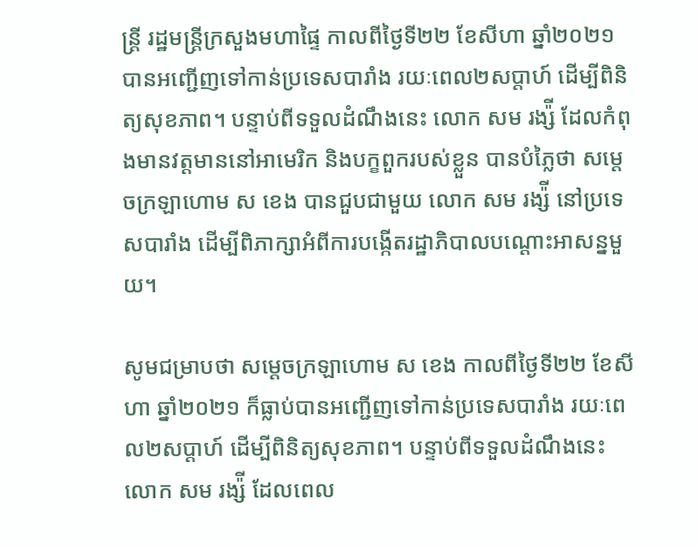ន្រ្តី រដ្ឋមន្រ្តីក្រសួងមហាផ្ទៃ កាលពីថ្ងៃទី២២ ខែសីហា ឆ្នាំ២០២១ បានអញ្ជើញទៅកាន់ប្រទេសបារាំង រយៈពេល២សប្តាហ៍ ដើម្បីពិនិត្យសុខភាព។ បន្ទាប់ពីទទួលដំណឹងនេះ លោក សម រង្ស៉ី ដែលកំពុងមានវត្តមាននៅអាមេរិក និងបក្ខពួករបស់ខ្លួន បានបំភ្លៃថា សម្តេចក្រឡាហោម ស ខេង បានជួបជាមួយ លោក សម រង្ស៉ី នៅប្រទេសបារាំង ដើម្បីពិភាក្សាអំពីការបង្កើតរដ្ឋាភិបាលបណ្តោះអាសន្នមួយ។

សូមជម្រាបថា សម្តេចក្រឡាហោម ស ខេង កាលពីថ្ងៃទី២២ ខែសីហា ឆ្នាំ២០២១ ក៏ធ្លាប់បានអញ្ជើញទៅកាន់ប្រទេសបារាំង រយៈពេល២សប្តាហ៍ ដើម្បីពិនិត្យសុខភាព។ បន្ទាប់ពីទទួលដំណឹងនេះ លោក សម រង្ស៉ី ដែលពេល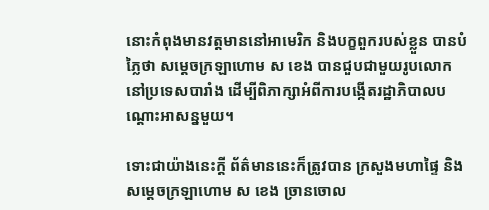នោះកំពុងមានវត្តមាននៅអាមេរិក និងបក្ខពួករបស់ខ្លួន បានបំភ្លៃថា សម្តេចក្រឡាហោម ស ខេង បានជួបជាមួយរូបលោក នៅប្រទេសបារាំង ដើម្បីពិភាក្សាអំពីការបង្កើតរដ្ឋាភិបាលបណ្តោះអាសន្នមួយ។

ទោះជាយ៉ាងនេះក្តី ព័ត៌មាននេះក៏ត្រូវបាន ក្រសួងមហាផ្ទៃ និងសម្ដេចក្រឡាហោម ស ខេង ច្រានចោល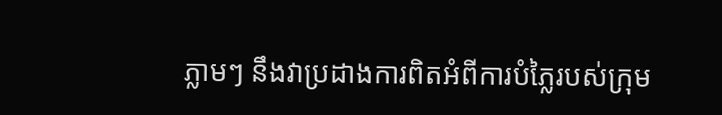ភ្លាមៗ នឹងវាប្រដាងការពិតអំពីការបំភ្លៃរបស់ក្រុម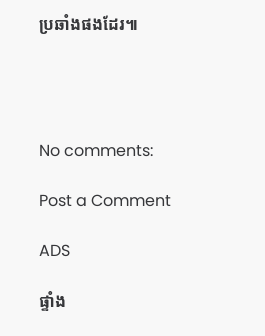ប្រឆាំងផងដែរ៕




No comments:

Post a Comment

ADS

ផ្ទាំង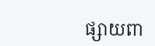ផ្សាយពា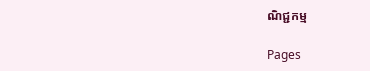ណិជ្ជកម្ម

Pages